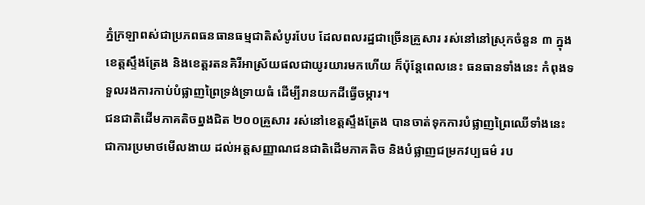ភ្នំក្រឡាពស់ជាប្រភពធនធានធម្មជាតិសំបូរបែប ដែលពលរដ្ឋជាច្រើនគ្រួសារ រស់នៅនៅស្រុកចំនួន ៣ ក្នុងខេត្តស្ទឹងត្រែង និងខេត្តរតនគិរីអាស្រ័យផលជាយូរយារមកហើយ ក៏ប៉ុន្តែពេលនេះ ធនធានទាំងនេះ កំពុងទទួលរងការកាប់បំផ្លាញព្រៃទ្រង់ទ្រាយធំ ដើម្បីរានយកដីធ្វើចម្ការ។
ជនជាតិដើមភាគតិចព្នងជិត ២០០គ្រួសារ រស់នៅខេត្តស្ទឹងត្រែង បានចាត់ទុកការបំផ្លាញព្រៃឈើទាំងនេះ ជាការប្រមាថមើលងាយ ដល់អត្តសញ្ញាណជនជាតិដើមភាគតិច និងបំផ្លាញជម្រកវប្បធម៌ រប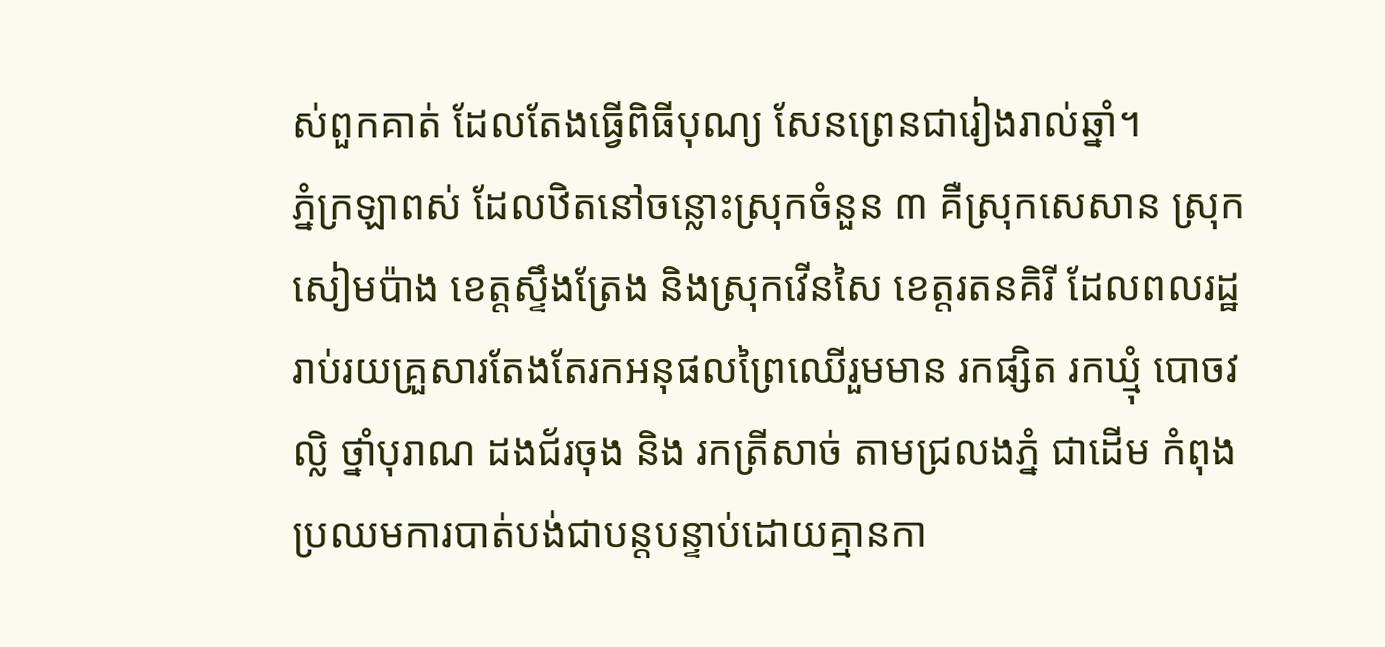ស់ពួកគាត់ ដែលតែងធ្វើពិធីបុណ្យ សែនព្រេនជារៀងរាល់ឆ្នាំ។
ភ្នំក្រឡាពស់ ដែលឋិតនៅចន្លោះស្រុកចំនួន ៣ គឺស្រុកសេសាន ស្រុកសៀមប៉ាង ខេត្តស្ទឹងត្រែង និងស្រុកវើនសៃ ខេត្តរតនគិរី ដែលពលរដ្ឋរាប់រយគ្រួសារតែងតែរកអនុផលព្រៃឈើរួមមាន រកផ្សិត រកឃ្មុំ បោចវល្លិ ថ្នាំបុរាណ ដងជ័រចុង និង រកត្រីសាច់ តាមជ្រលងភ្នំ ជាដើម កំពុងប្រឈមការបាត់បង់ជាបន្តបន្ទាប់ដោយគ្មានកា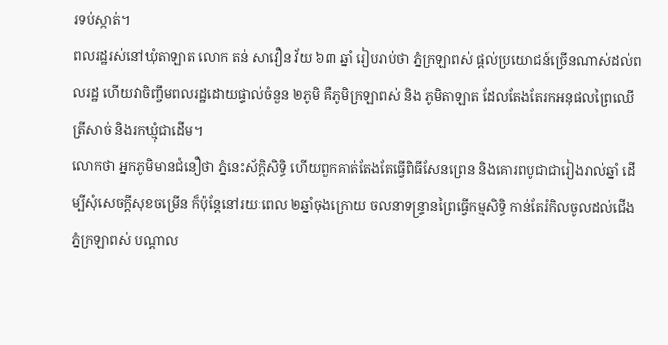រទប់ស្កាត់។
ពលរដ្ឋរស់នៅឃុំតាឡាត លោក តន់ សាវឿន វ័យ ៦៣ ឆ្នាំ រៀបរាប់ថា ភ្នំក្រឡាពស់ ផ្តល់ប្រយោជន៍ច្រើនណាស់ដល់ពលរដ្ឋ ហើយវាចិញ្ចឹមពលរដ្ឋដោយផ្ទាល់ចំនួន ២ភូមិ គឺភូមិក្រឡាពស់ និង ភូមិតាឡាត ដែលតែងតែរកអនុផលព្រៃឈើ ត្រីសាច់ និងរកឃ្មុំជាដើម។
លោកថា អ្នកភូមិមានជំនឿថា ភ្នំនេះស័ក្តិសិទ្ធិ ហើយពួកគាត់តែងតែធ្វើពិធីសែនព្រេន និងគោរពបូជាជារៀងរាល់ឆ្នាំ ដើម្បីសុំសេចក្តីសុខចម្រើន ក៏ប៉ុន្តែនៅរយៈពេល ២ឆ្នាំចុងក្រោយ ចលនាទន្ទ្រានព្រៃធ្វើកម្មសិទ្ធិ កាន់តែរំកិលចូលដល់ជើងភ្នំក្រឡាពស់ បណ្តាល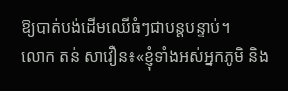ឱ្យបាត់បង់ដើមឈើធំៗជាបន្តបន្ទាប់។
លោក តន់ សាវឿន៖«ខ្ញុំទាំងអស់អ្នកភូមិ និង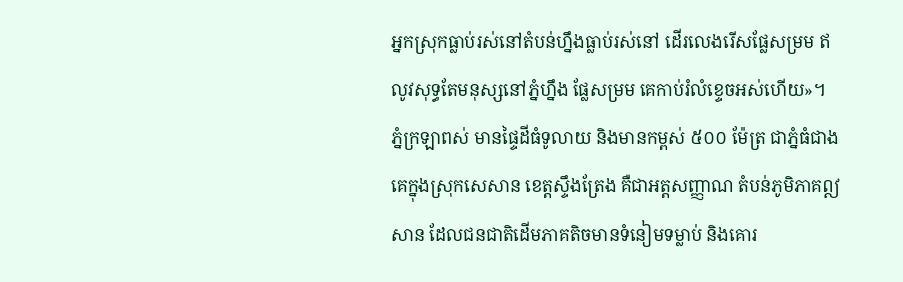អ្នកស្រុកធ្លាប់រស់នៅតំបន់ហ្នឹងធ្លាប់រស់នៅ ដើរលេងរើសផ្លែសម្រម ឥលូវសុទ្ធតែមនុស្សនៅភ្នំហ្នឹង ផ្លែសម្រម គេកាប់រំលំខ្ទេចអស់ហើយ»។
ភ្នំក្រឡាពស់ មានផ្ទៃដីធំទូលាយ និងមានកម្ពស់ ៥០០ ម៉ែត្រ ជាភ្នំធំជាងគេក្នុងស្រុកសេសាន ខេត្តស្ទឹងត្រែង គឺជាអត្តសញ្ញាណ តំបន់ភូមិភាគឦសាន ដែលជនជាតិដើមភាគតិចមានទំនៀមទម្លាប់ និងគោរ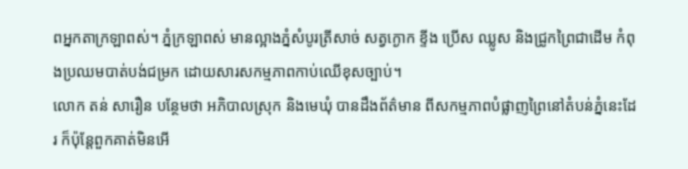ពអ្នកតាក្រឡាពស់។ ភ្នំក្រឡាពស់ មានល្អាងភ្នំសំបូរត្រីសាច់ សត្វក្ងោក ខ្ទីង ប្រើស ឈ្លូស និងជ្រូកព្រៃជាដើម កំពុងប្រឈមបាត់បង់ជម្រក ដោយសារសកម្មភាពកាប់ឈើខុសច្បាប់។
លោក តន់ សារឿន បន្ថែមថា អភិបាលស្រុក និងមេឃុំ បានដឹងព័ត៌មាន ពីសកម្មភាពបំផ្លាញព្រៃនៅតំបន់ភ្នំនេះដែរ ក៏ប៉ុន្តែពួកគាត់មិនអើ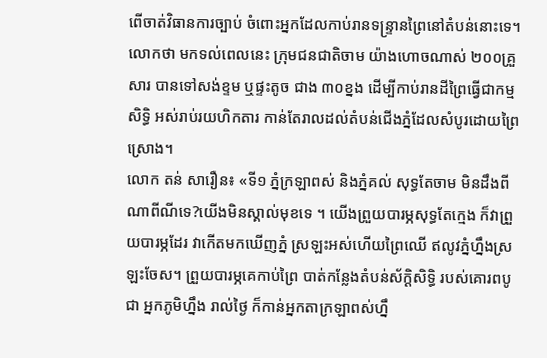ពើចាត់វិធានការច្បាប់ ចំពោះអ្នកដែលកាប់រានទន្ទ្រានព្រៃនៅតំបន់នោះទេ។
លោកថា មកទល់ពេលនេះ ក្រុមជនជាតិចាម យ៉ាងហោចណាស់ ២០០គ្រួសារ បានទៅសង់ខ្ទម ឬផ្ទះតូច ជាង ៣០ខ្នង ដើម្បីកាប់រានដីព្រៃធ្វើជាកម្មសិទ្ធិ អស់រាប់រយហិកតារ កាន់តែរាលដល់តំបន់ជើងភ្នំដែលសំបូរដោយព្រៃស្រោង។
លោក តន់ សារឿន៖ «ទី១ ភ្នំក្រឡាពស់ និងភ្នំគល់ សុទ្ធតែចាម មិនដឹងពីណាពីណីទេ?យើងមិនស្គាល់មុខទេ ។ យើងព្រួយបារម្ភសុទ្ធតែក្មេង ក៏វាព្រួយបារម្ភដែរ វាកើតមកឃើញភ្នំ ស្រឡះអស់ហើយព្រៃឈើ ឥលូវភ្នំហ្នឹងស្រឡះចែស។ ព្រួយបារម្ភគេកាប់ព្រៃ បាត់កន្លែងតំបន់ស័ក្ដិសិទ្ធិ របស់គោរពបូជា អ្នកភូមិហ្នឹង រាល់ថ្ងៃ ក៏កាន់អ្នកតាក្រឡាពស់ហ្នឹ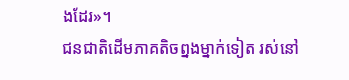ងដែរ»។
ជនជាតិដើមភាគតិចព្នងម្នាក់ទៀត រស់នៅ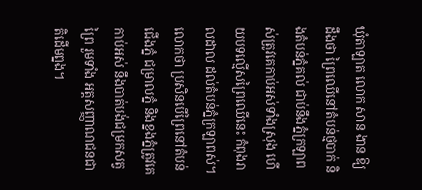ឃុំតាឡាត លោក សាន ងាន ឱ្យដឹងថា ព្រៃឈើនៅតំបន់ថ្មបាក់ និងតំបន់ភ្នំគល់ ជាប់នឹងភ្នំក្រឡាពស់ត្រូវគេកាប់អស់ទាំងស្រុង ហើយបទល្មើសព្រៃឈើនេះ កំពុងរាលដាល ដល់តំបន់ភ្នំក្រឡាពស់។ លោកថា ប្រសិនបើព្រៃនៅតំបន់ជើងភ្នំ ជម្រាលភ្នំ និងខ្នងភ្នំត្រូវគេកាប់អស់ នឹងបាត់បង់ជម្រកសត្វព្រៃ រួមទាំង អត្តសញ្ញាណជនជាតិដើមព្នង។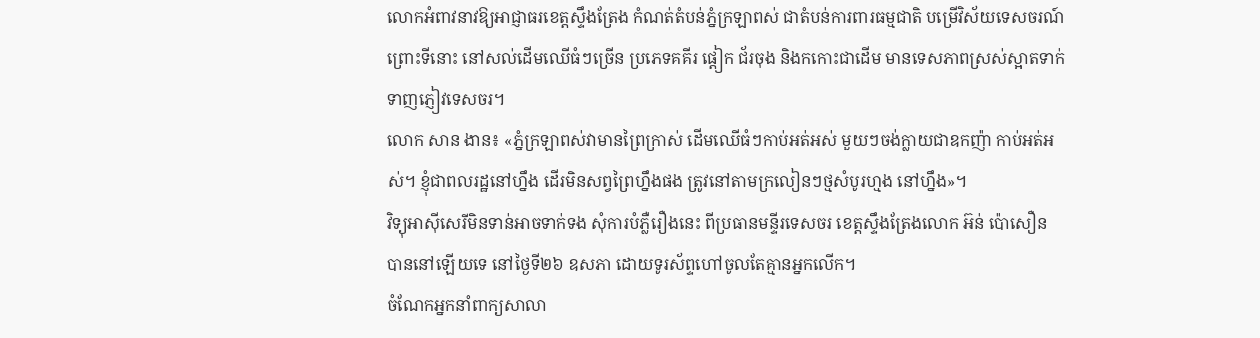លោកអំពាវនាវឱ្យអាជ្ញាធរខេត្តស្ទឹងត្រែង កំណត់តំបន់ភ្នំក្រឡាពស់ ជាតំបន់ការពារធម្មជាតិ បម្រើវិស័យទេសចរណ៍ ព្រោះទីនោះ នៅសល់ដើមឈើធំៗច្រើន ប្រភេទគគីរ ផ្ដៀក ជ័រចុង និងកកោះជាដើម មានទេសភាពស្រស់ស្អាតទាក់ទាញភ្ញៀវទេសចរ។
លោក សាន ងាន៖ «ភ្នំក្រឡាពស់វាមានព្រៃក្រាស់ ដើមឈើធំៗកាប់អត់អស់ មួយៗចង់ក្លាយជាឧកញ៉ា កាប់អត់អស់។ ខ្ញុំជាពលរដ្ឋនៅហ្នឹង ដើរមិនសព្វព្រៃហ្នឹងផង ត្រូវនៅតាមក្រលៀនៗថ្មសំបូរហ្មង នៅហ្នឹង»។
វិទ្យុអាស៊ីសេរីមិនទាន់អាចទាក់ទង សុំការបំភ្លឺរឿងនេះ ពីប្រធានមន្ទីរទេសចរ ខេត្តស្ទឹងត្រែងលោក អ៊ន់ ប៉ោសឿន បាននៅឡើយទេ នៅថ្ងៃទី២៦ ឧសភា ដោយទូរស័ព្ទហៅចូលតែគ្មានអ្នកលើក។
ចំណែកអ្នកនាំពាក្យសាលា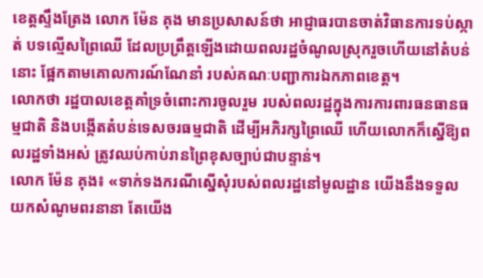ខេត្តស្ទឹងត្រែង លោក ម៉ែន គុង មានប្រសាសន៍ថា អាជ្ញាធរបានចាត់វិធានការទប់ស្កាត់ បទល្មើសព្រៃឈើ ដែលប្រព្រឹត្តឡើងដោយពលរដ្ឋចំណូលស្រុករួចហើយនៅតំបន់នោះ ផ្អែកតាមគោលការណ៍ណែនាំ របស់គណៈបញ្ជាការឯកភាពខេត្ត។
លោកថា រដ្ឋបាលខេត្តគាំទ្រចំពោះការចូលរួម របស់ពលរដ្ឋក្នុងការការពារធនធានធម្មជាតិ និងបង្កើតតំបន់ទេសចរធម្មជាតិ ដើម្បីអភិរក្សព្រៃឈើ ហើយលោកក៏ស្នើឱ្យពលរដ្ឋទាំងអស់ ត្រូវឈប់កាប់រានព្រៃខុសច្បាប់ជាបន្ទាន់។
លោក ម៉ែន គុង៖ «ទាក់ទងករណីស្នើសុំរបស់ពលរដ្ឋនៅមូលដ្ឋាន យើងនឹងទទួលយកសំណូមពរនានា តែយើង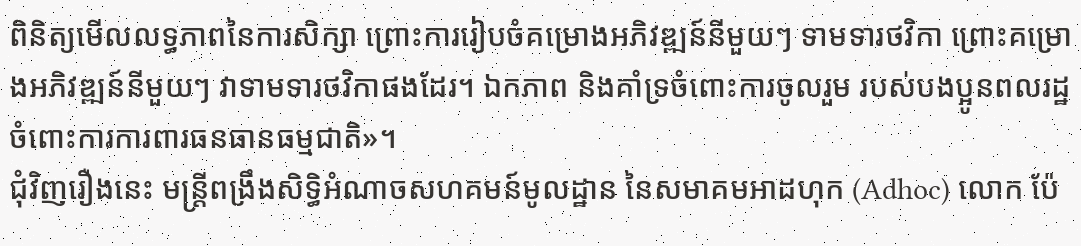ពិនិត្យមើលលទ្ធភាពនៃការសិក្សា ព្រោះការរៀបចំគម្រោងអភិវឌ្ឍន៍នីមួយៗ ទាមទារថវិកា ព្រោះគម្រោងអភិវឌ្ឍន៍នីមួយៗ វាទាមទារថវិកាផងដែរ។ ឯកភាព និងគាំទ្រចំពោះការចូលរួម របស់បងប្អូនពលរដ្ឋ ចំពោះការការពារធនធានធម្មជាតិ»។
ជុំវិញរឿងនេះ មន្ត្រីពង្រឹងសិទ្ធិអំណាចសហគមន៍មូលដ្ឋាន នៃសមាគមអាដហុក (Adhoc) លោក ប៉ែ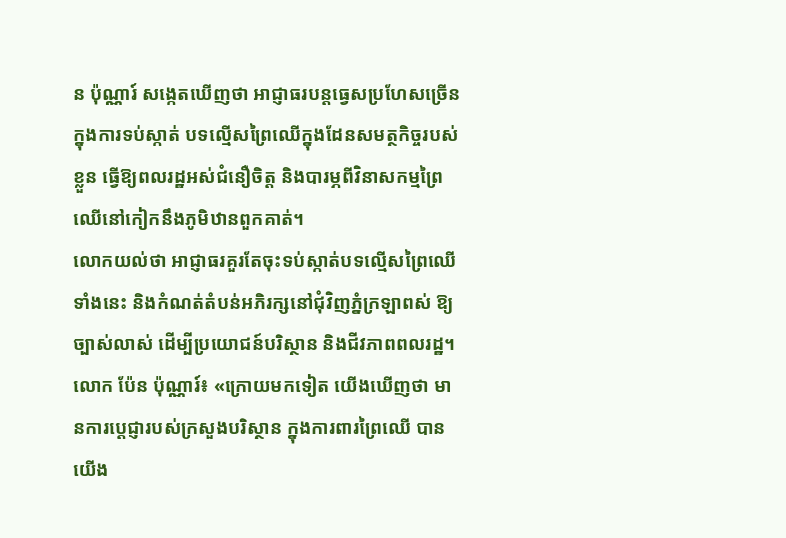ន ប៉ុណ្ណារ៍ សង្កេតឃើញថា អាជ្ញាធរបន្តធ្វេសប្រហែសច្រើន ក្នុងការទប់ស្កាត់ បទល្មើសព្រៃឈើក្នុងដែនសមត្ថកិច្ចរបស់ខ្លួន ធ្វើឱ្យពលរដ្ឋអស់ជំនឿចិត្ត និងបារម្ភពីវិនាសកម្មព្រៃឈើនៅកៀកនឹងភូមិឋានពួកគាត់។
លោកយល់ថា អាជ្ញាធរគួរតែចុះទប់ស្កាត់បទល្មើសព្រៃឈើទាំងនេះ និងកំណត់តំបន់អភិរក្សនៅជុំវិញភ្នំក្រឡាពស់ ឱ្យច្បាស់លាស់ ដើម្បីប្រយោជន៍បរិស្ថាន និងជីវភាពពលរដ្ឋ។
លោក ប៉ែន ប៉ុណ្ណារ៍៖ «ក្រោយមកទៀត យើងឃើញថា មានការប្ដេជ្ញារបស់ក្រសួងបរិស្ថាន ក្នុងការពារព្រៃឈើ បានយើង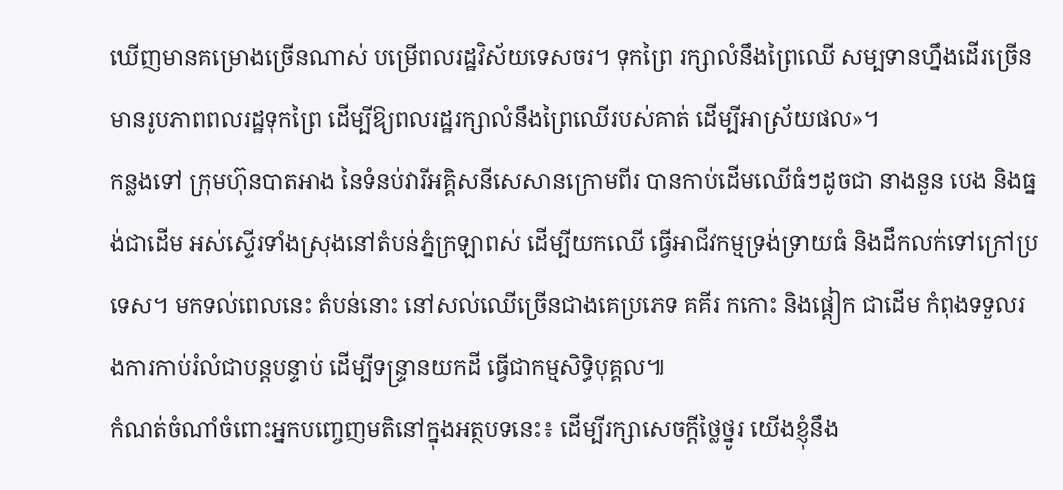ឃើញមានគម្រោងច្រើនណាស់ បម្រើពលរដ្ឋវិស័យទេសចរ។ ទុកព្រៃ រក្សាលំនឹងព្រៃឈើ សម្បទានហ្នឹងដើរច្រើន មានរូបភាពពលរដ្ឋទុកព្រៃ ដើម្បីឱ្យពលរដ្ឋរក្សាលំនឹងព្រៃឈើរបស់គាត់ ដើម្បីអាស្រ័យផល»។
កន្លងទៅ ក្រុមហ៊ុនបាតអាង នៃទំនប់វារីអគ្គិសនីសេសានក្រោមពីរ បានកាប់ដើមឈើធំៗដូចជា នាងនួន បេង និងធ្នង់ជាដើម អស់ស្ទើរទាំងស្រុងនៅតំបន់ភ្នំក្រឡាពស់ ដើម្បីយកឈើ ធ្វើអាជីវកម្មទ្រង់ទ្រាយធំ និងដឹកលក់ទៅក្រៅប្រទេស។ មកទល់ពេលនេះ តំបន់នោះ នៅសល់ឈើច្រើនជាងគេប្រភេទ គគីរ កកោះ និងផ្ដៀក ជាដើម កំពុងទទួលរងការកាប់រំលំជាបន្តបន្ទាប់ ដើម្បីទន្ទ្រានយកដី ធ្វើជាកម្មសិទ្ធិបុគ្គល៕
កំណត់ចំណាំចំពោះអ្នកបញ្ចេញមតិនៅក្នុងអត្ថបទនេះ៖ ដើម្បីរក្សាសេចក្ដីថ្លៃថ្នូរ យើងខ្ញុំនឹង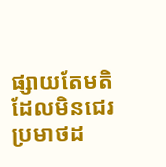ផ្សាយតែមតិ ដែលមិនជេរប្រមាថដ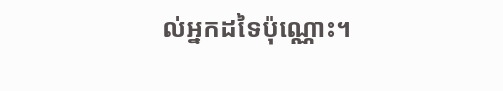ល់អ្នកដទៃប៉ុណ្ណោះ។